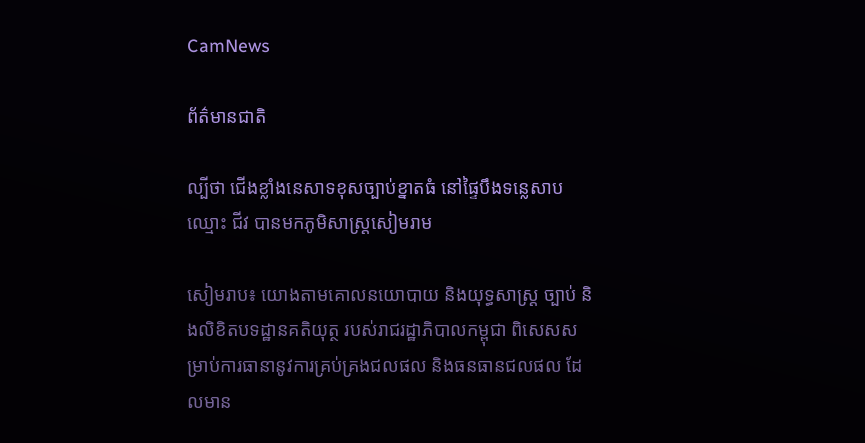CamNews

ព័ត៌មានជាតិ

ល្បីថា ជើងខ្លាំងនេសាទខុសច្បាប់ខ្នាតធំ នៅផ្ទៃបឹងទន្លេសាប ឈ្មោះ ជីវ បានមកភូមិសាស្រ្ដសៀមរាម

សៀមរាប៖ យោងតាមគោលនយោបាយ និងយុទ្ធសាស្រ្ដ ច្បាប់ និងលិខិតបទដ្ឋានគតិយុត្ថ របស់រាជរដ្ឋាភិបាលកម្ពុជា ពិសេសសម្រាប់ការធានានូវការគ្រប់គ្រងជលផល និងធនធានជលផល ដែលមាន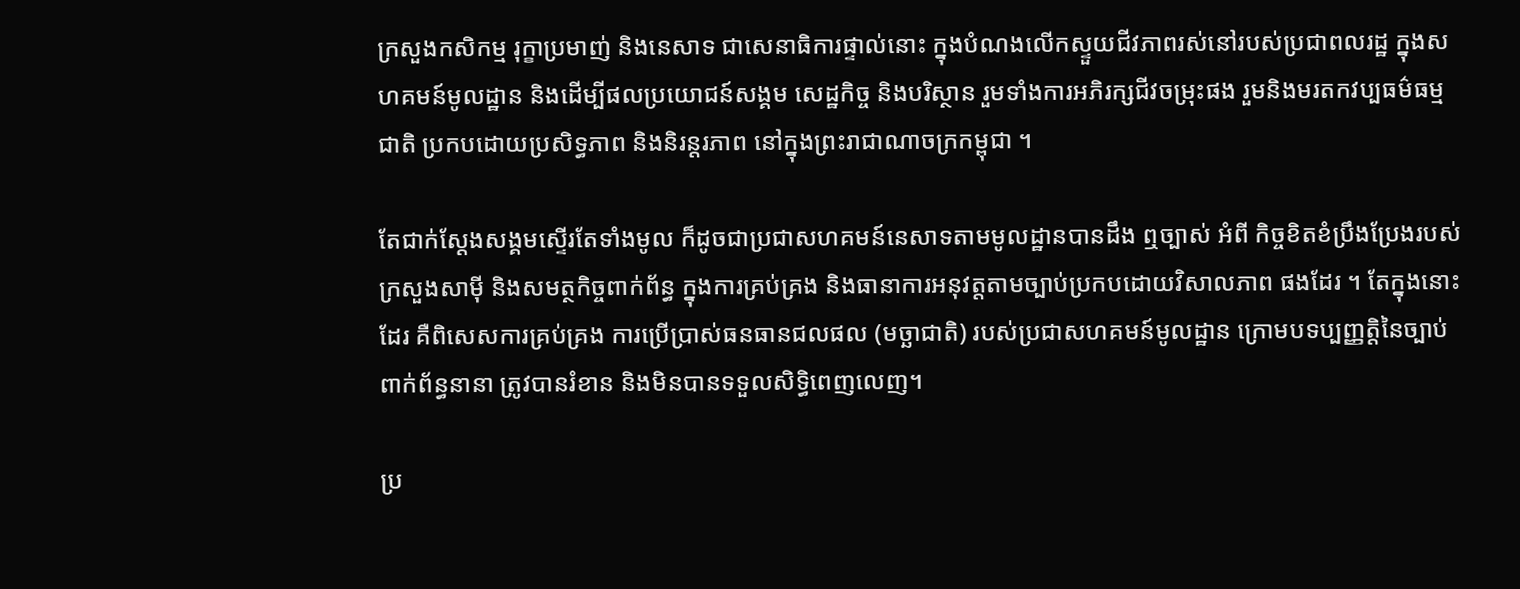ក្រសួងកសិកម្ម រុក្ខាប្រមាញ់ និងនេសាទ ជាសេនាធិការផ្ទាល់នោះ ក្នុងបំណងលើកស្ទួយជីវភាពរស់នៅរបស់ប្រជាពលរដ្ឋ ក្នុងសហគមន៍មូលដ្ឋាន និងដើម្បីផលប្រយោជន៍សង្គម សេដ្ឋកិច្ច និងបរិស្ថាន រួមទាំងការអភិរក្សជីវចម្រុះផង រួមនិងមរតកវប្បធម៌ធម្មជាតិ ប្រកបដោយប្រសិទ្ធភាព និងនិរន្តរភាព នៅក្នុងព្រះរាជាណាចក្រកម្ពុជា ។

តែជាក់ស្ដែងសង្គមស្ទើរតែទាំងមូល ក៏ដូចជាប្រជាសហគមន៍នេសាទតាមមូលដ្ឋានបានដឹង ឮច្បាស់ អំពី កិច្ចខិតខំប្រឹងប្រែងរបស់ក្រសួងសាម៉ី និងសមត្ថកិច្ចពាក់ព័ន្ធ ក្នុងការគ្រប់គ្រង និងធានាការអនុវត្តតាមច្បាប់ប្រកបដោយវិសាលភាព ផងដែរ ។ តែក្នុងនោះដែរ គឺពិសេសការគ្រប់គ្រង ការប្រើប្រាស់ធនធានជលផល (មច្ឆាជាតិ) របស់ប្រជាសហគមន៍មូលដ្ឋាន ក្រោមបទប្បញ្ញត្តិនៃច្បាប់ពាក់ព័ន្ធនានា ត្រូវបានរំខាន និងមិនបានទទួលសិទ្ធិពេញលេញ។

ប្រ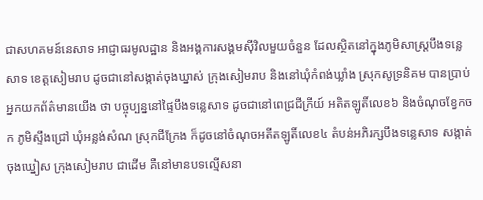ជាសហគមន៍នេសាទ អាជ្ញាធរមូលដ្ឋាន និងអង្គការសង្គមស៊ីវិលមួយចំនួន ដែលស្ថិតនៅក្នុងភូមិសាស្ដ្របឹងទន្លេសាទ ខេត្តសៀមរាប ដូចជានៅសង្កាត់ចុងឃ្នាស់ ក្រុងសៀមរាប និងនៅឃុំកំពង់ឃ្លាំង ស្រុកសូទ្រនិគម បានប្រាប់អ្នកយកព័ត៌មានយើង ថា បច្ចុប្បន្ននៅផ្ទៃបឹងទន្លេសាទ ដូចជានៅពេជ្រជីក្រីយ៍ អតិតឡូតិ៍លេខ៦ និងចំណុចខ្វែកចក ភូមិស្ទឹងជ្រៅ ឃុំអន្លង់សំណ ស្រុកជីក្រែង ក៏ដូចនៅចំណុចអតីតឡូតិ៍លេខ៤ តំបន់អភិរក្សបឹងទន្លេសាទ សង្កាត់ចុងឃ្នៀស ក្រុងសៀមរាប ជាដើម គឺនៅមានបទល្មើសនា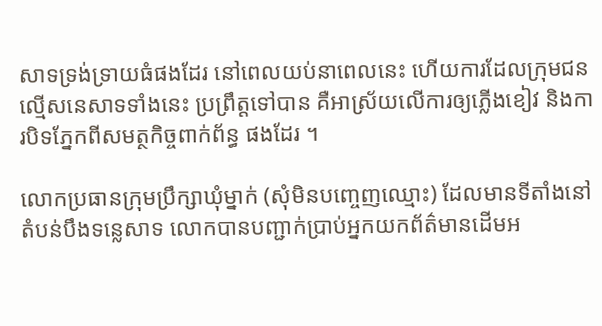សាទទ្រង់ទ្រាយធំផងដែរ នៅពេលយប់នាពេលនេះ ហើយការដែលក្រុមជនល្មើសនេសាទទាំងនេះ ប្រព្រឹត្តទៅបាន គឺអាស្រ័យលើការឲ្យភ្លើងខៀវ និងការបិទភ្នែកពីសមត្ថកិច្ចពាក់ព័ន្ធ ផងដែរ ។

លោកប្រធានក្រុមប្រឹក្សាឃុំម្នាក់ (សុំមិនបញ្ចេញឈ្មោះ) ដែលមានទីតាំងនៅតំបន់បឹងទន្លេសាទ លោកបានបញ្ជាក់ប្រាប់អ្នកយកព័ត៌មានដើមអ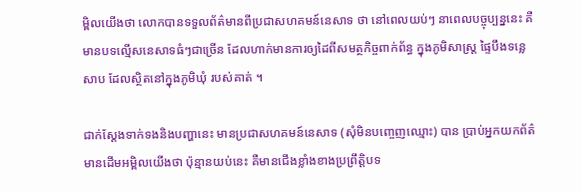ម្ពិលយើងថា លោកបានទទួលព័ត៌មានពីប្រជាសហគមន៍នេសាទ ថា នៅពេលយប់ៗ នាពេលបច្ចុប្បន្ននេះ គឺមានបទល្មើសនេសាទធំៗជាច្រើន ដែលហាក់មានការឲ្យដៃពីសមត្ថកិច្ចពាក់ព័ន្ធ ក្នុងភូមិសាស្ដ្រ ផ្ទៃបឹងទន្លេសាប ដែលស្ថិតនៅក្នុងភូមិឃុំ របស់គាត់ ។

ជាក់ស្ដែងទាក់ទងនិងបញ្ហានេះ មានប្រជាសហគមន៍នេសាទ (សុំមិនបញ្ចេញឈ្មោះ) បាន ប្រាប់អ្នកយកព័ត៌មានដើមអម្ពិលយើងថា ប៉ុន្មានយប់នេះ គឺមានជើងខ្លាំងខាងប្រព្រឹត្តិបទ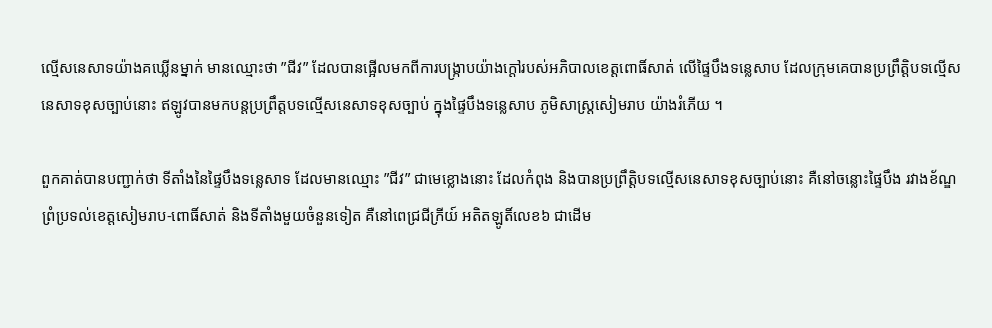ល្មើសនេសាទយ៉ាងគឃ្លើនម្នាក់ មានឈ្មោះថា ”ជីវ” ដែលបានផ្អើលមកពីការបង្ក្រាបយ៉ាងក្ដៅរបស់អភិបាលខេត្តពោធិ៍សាត់ លើផ្ទៃបឹងទន្លេសាប ដែលក្រុមគេបានប្រព្រឹត្តិបទល្មើសនេសាទខុសច្បាប់នោះ ឥឡូវបានមកបន្ដប្រព្រឹត្តបទល្មើសនេសាទខុសច្បាប់ ក្នុងផ្ទៃបឹងទន្លេសាប ភូមិសាស្រ្ដសៀមរាប យ៉ាងរំភើយ ។

ពួកគាត់បានបញ្ជាក់ថា ទីតាំងនៃផ្ទៃបឹងទន្លេសាទ ដែលមានឈ្មោះ ”ជីវ” ជាមេខ្លោងនោះ ដែលកំពុង និងបានប្រព្រឹត្តិបទល្មើសនេសាទខុសច្បាប់នោះ គឺនៅចន្លោះផ្ទៃបឹង រវាងខ័ណ្ឌព្រំប្រទល់ខេត្តសៀមរាប-ពោធិ៍សាត់ និងទីតាំងមួយចំនួនទៀត គឺនៅពេជ្រជីក្រីយ៍ អតិតឡូតិ៍លេខ៦ ជាដើម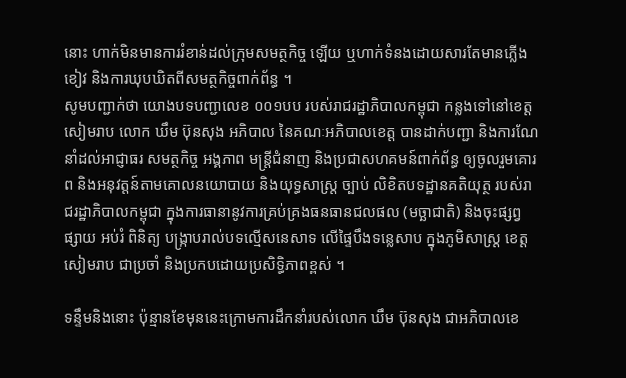នោះ ហាក់មិនមានការរំខាន់ដល់ក្រុមសមត្ថកិច្ច ឡើយ ឬហាក់ទំនងដោយសារតែមានភ្លើងខៀវ និងការឃុបឃិតពីសមត្ថកិច្ចពាក់ព័ន្ធ ។
សូមបញ្ជាក់ថា យោងបទបញ្ជាលេខ ០០១បប របស់រាជរដ្ឋាភិបាលកម្ពុជា កន្លងទៅនៅខេត្តសៀមរាប លោក ឃឹម ប៊ុនសុង អភិបាល នៃគណៈអភិបាលខេត្ត បានដាក់បញ្ជា និងការណែនាំដល់អាជ្ញាធរ សមត្ថកិច្ច អង្គភាព មន្ត្រីជំនាញ និងប្រជាសហគមន៍ពាក់ព័ន្ធ ឲ្យចូលរួមគោរព និងអនុវត្តន៍តាមគោលនយោបាយ និងយុទ្ធសាស្រ្ដ ច្បាប់ លិខិតបទដ្ឋានគតិយុត្ថ របស់រាជរដ្ឋាភិបាលកម្ពុជា ក្នុងការធានានូវការគ្រប់គ្រងធនធានជលផល (មច្ឆាជាតិ) និងចុះផ្សព្វផ្សាយ អប់រំ ពិនិត្យ បង្រ្កាបរាល់បទល្មើសនេសាទ លើផ្ទៃបឹងទន្លេសាប ក្នុងភូមិសាស្ត្រ ខេត្តសៀមរាប ជាប្រចាំ និងប្រកបដោយប្រសិទ្ធិភាពខ្ពស់ ។

ទន្ទឹមនិងនោះ ប៉ុន្មានខែមុននេះក្រោមការដឹកនាំរបស់លោក ឃឹម ប៊ុនសុង ជាអភិបាលខេ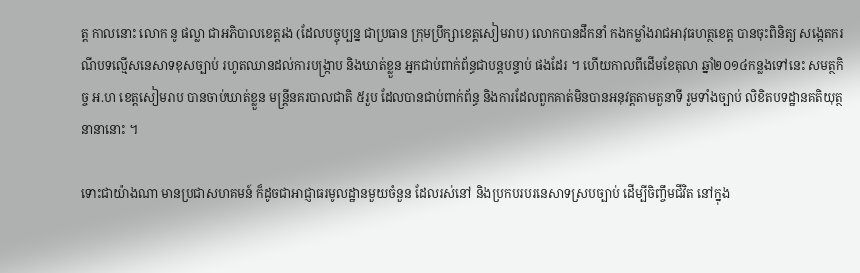ត្ត កាលនោះ លោក នូ ផល្លា ជាអភិបាលខេត្តរង (ដែលបច្ចុប្បន្ន ជាប្រធាន ក្រុមប្រឹក្សាខេត្តសៀមរាប) លោកបានដឹកនាំ កងកម្លាំងរាជអាវុធហត្ថខេត្ត បានចុះពិនិត្យ សង្កេតករណីបទល្មើសនេសាទខុសច្បាប់ រហូតឈានដល់ការបង្ក្រាប និងឃាត់ខ្លួន អ្នកជាប់ពាក់ព័ន្ធជាបន្តបន្ទាប់ ផងដែរ ។ ហើយកាលពីដើមខែតុលា ឆ្នាំ២០១៤កន្លងទៅនេះ សមត្ថកិច្ច អ.ហ ខេត្តសៀមរាប បានចាប់ឃាត់ខ្លួន មន្ត្រីនគរបាលជាតិ ៥រួប ដែលបានជាប់ពាក់ព័ន្ធ និងការដែលពួកគាត់មិនបានអនុវត្តតាមតួនាទី រួមទាំងច្បាប់ លិខិតបទដ្ឋានគតិយុត្ថនានានោះ ។

ទោះជាយ៉ាងណា មានប្រជាសហគមន៍ ក៏ដូចជាអាជ្ញាធរមូលដ្ឋានមួយចំនួន ដែលរស់នៅ និងប្រកបរបរនេសាទស្របច្បាប់ ដើម្បីចិញ្ចឹមជីវិត នៅក្នុង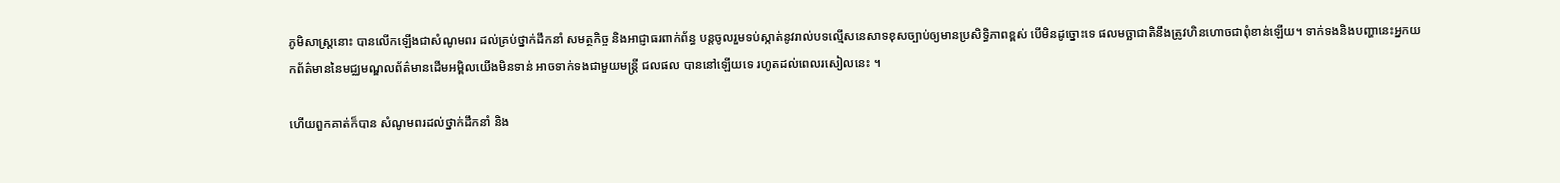ភូមិសាស្ដ្រនោះ បានលើកឡើងជាសំណូមពរ ដល់គ្រប់ថ្នាក់ដឹកនាំ សមត្ថកិច្ច និងអាជ្ញាធរពាក់ព័ន្ធ បន្តចូលរួមទប់ស្កាត់នូវរាល់បទល្មើសនេសាទខុសច្បាប់ឲ្យមានប្រសិទ្ធិភាពខ្ពស់ បើមិនដូច្នោះទេ ផលមច្ឆាជាតិនឹងត្រូវហិនហោចជាពុំខាន់ឡើយ។ ទាក់ទងនិងបញ្ហានេះអ្នកយកព័ត៌មាននៃមជ្ឈមណ្ឌលព័ត៌មានដើមអម្ពិលយើងមិនទាន់ អាចទាក់ទងជាមួយមន្ត្រី ជលផល បាននៅឡើយទេ រហូតដល់ពេលរសៀលនេះ ។

ហើយពួកគាត់ក៏បាន សំណូមពរដល់ថ្នាក់ដឹកនាំ និង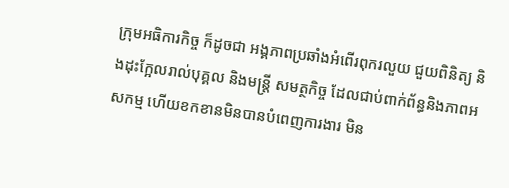ក្រុមអធិការកិច្ច ក៏ដូចជា អង្គភាពប្រឆាំងអំពើរពុករលួយ ជួយពិនិត្យ និងដុះក្អែលរាល់បុគ្គល និងមន្ត្រី សមត្ថកិច្ច ដែលជាប់ពាក់ព័ន្ធនិងភាពអសកម្ម ហើយខកខានមិនបានបំពេញការងារ មិន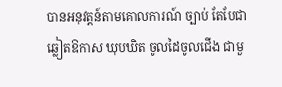បានអនុវត្តន៍តាមគោលការណ៍ ច្បាប់ តែបែជាឆ្លៀតឱកាស ឃុបឃិត ចូលដៃចូលជើង ជាមួ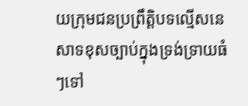យក្រុមជនប្រព្រឹត្តិបទល្មើសនេសាទខុសច្បាប់ក្នុងទ្រង់ទ្រាយធំៗទៅ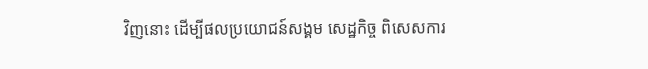វិញនោះ ដើម្បីផលប្រយោជន៍សង្គម សេដ្ឋកិច្ច ពិសេសការ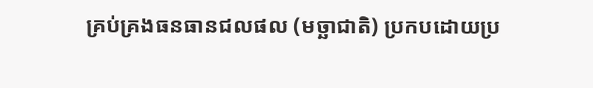គ្រប់គ្រងធនធានជលផល (មច្ឆាជាតិ) ប្រកបដោយប្រ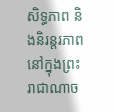សិទ្ធភាព និងនិរន្តរភាព នៅក្នុងព្រះរាជាណាច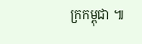ក្រកម្ពុជា ៕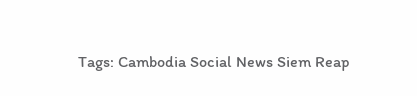Tags: Cambodia Social News Siem Reap